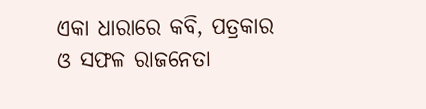ଏକା ଧାରାରେ କବି, ପତ୍ରକାର ଓ ସଫଳ ରାଜନେତା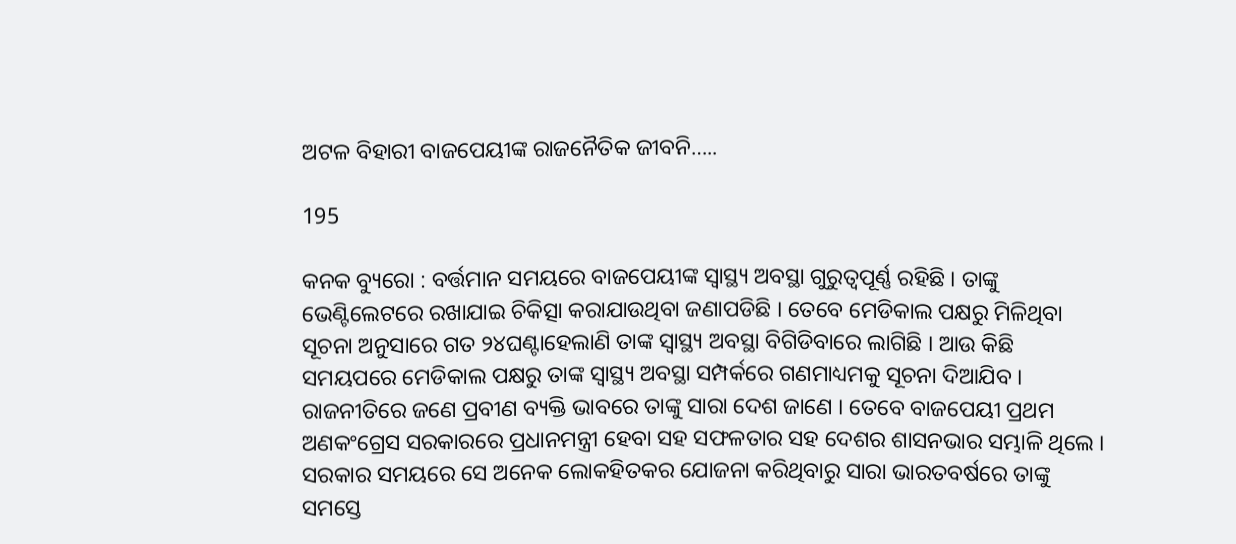ଅଟଳ ବିହାରୀ ବାଜପେୟୀଙ୍କ ରାଜନୈତିକ ଜୀବନି…..

195

କନକ ବ୍ୟୁରୋ : ବର୍ତ୍ତମାନ ସମୟରେ ବାଜପେୟୀଙ୍କ ସ୍ୱାସ୍ଥ୍ୟ ଅବସ୍ଥା ଗୁରୁତ୍ୱପୂର୍ଣ୍ଣ ରହିଛି । ତାଙ୍କୁ ଭେଣ୍ଟିଲେଟରେ ରଖାଯାଇ ଚିକିତ୍ସା କରାଯାଉଥିବା ଜଣାପଡିଛି । ତେବେ ମେଡିକାଲ ପକ୍ଷରୁ ମିଳିଥିବା ସୂଚନା ଅନୁସାରେ ଗତ ୨୪ଘଣ୍ଟାହେଲାଣି ତାଙ୍କ ସ୍ୱାସ୍ଥ୍ୟ ଅବସ୍ଥା ବିଗିଡିବାରେ ଲାଗିଛି । ଆଉ କିଛି ସମୟପରେ ମେଡିକାଲ ପକ୍ଷରୁ ତାଙ୍କ ସ୍ୱାସ୍ଥ୍ୟ ଅବସ୍ଥା ସମ୍ପର୍କରେ ଗଣମାଧ୍ୟମକୁ ସୂଚନା ଦିଆଯିବ । ରାଜନୀତିରେ ଜଣେ ପ୍ରବୀଣ ବ୍ୟକ୍ତି ଭାବରେ ତାଙ୍କୁ ସାରା ଦେଶ ଜାଣେ । ତେବେ ବାଜପେୟୀ ପ୍ରଥମ ଅଣକଂଗ୍ରେସ ସରକାରରେ ପ୍ରଧାନମନ୍ତ୍ରୀ ହେବା ସହ ସଫଳତାର ସହ ଦେଶର ଶାସନଭାର ସମ୍ଭାଳି ଥିଲେ । ସରକାର ସମୟରେ ସେ ଅନେକ ଲୋକହିତକର ଯୋଜନା କରିଥିବାରୁ ସାରା ଭାରତବର୍ଷରେ ତାଙ୍କୁ ସମସ୍ତେ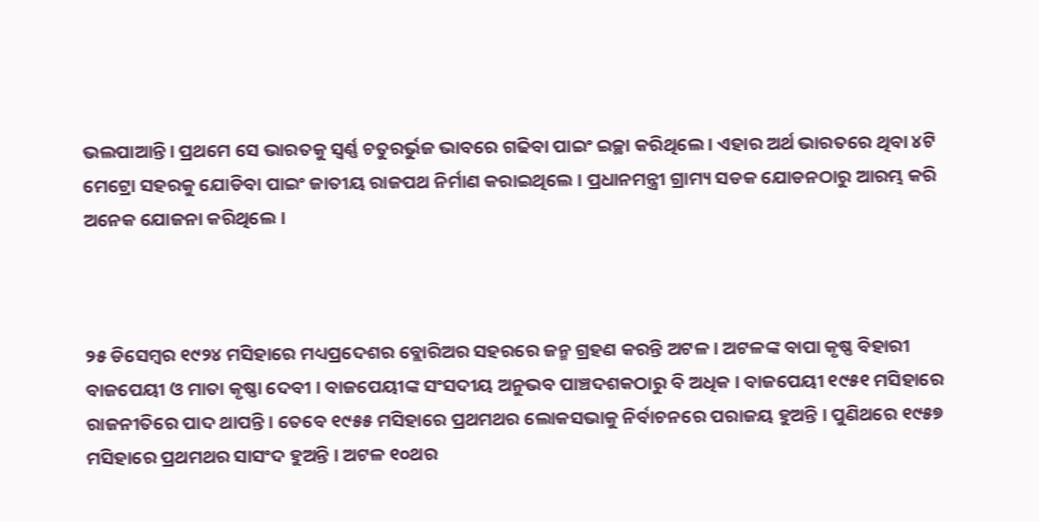ଭଲପାଆନ୍ତି । ପ୍ରଥମେ ସେ ଭାରତକୁ ସ୍ୱର୍ଣ୍ଣ ଚତୁରର୍ଭୁଜ ଭାବରେ ଗଢିବା ପାଇଂ ଇଚ୍ଛା କରିଥିଲେ । ଏହାର ଅର୍ଥ ଭାରତରେ ଥିବା ୪ଟି ମେଟ୍ରୋ ସହରକୁ ଯୋଡିବା ପାଇଂ ଜାତୀୟ ରାଜପଥ ନିର୍ମାଣ କରାଇଥିଲେ । ପ୍ରଧାନମନ୍ତ୍ରୀ ଗ୍ରାମ୍ୟ ସଡକ ଯୋଡନଠାରୁ ଆରମ୍ଭ କରି ଅନେକ ଯୋଜନା କରିଥିଲେ ।



୨୫ ଡିସେମ୍ବର ୧୯୨୪ ମସିହାରେ ମଧ୍ୟପ୍ରଦେଶର ବ୍ଲୋରିଅର ସହରରେ ଜନ୍ମ ଗ୍ରହଣ କରନ୍ତି ଅଟଳ । ଅଟଳଙ୍କ ବାପା କୃଷ୍ଣ ବିହାରୀ ବାଜପେୟୀ ଓ ମାତା କୃଷ୍ଣା ଦେବୀ । ବାଜପେୟୀଙ୍କ ସଂସଦୀୟ ଅନୁଭବ ପାଞ୍ଚଦଶକଠାରୁ ବି ଅଧିକ । ବାଜପେୟୀ ୧୯୫୧ ମସିହାରେ ରାଜନୀତିରେ ପାଦ ଥାପନ୍ତି । ତେବେ ୧୯୫୫ ମସିହାରେ ପ୍ରଥମଥର ଲୋକସଭାକୁ ନିର୍ବାଚନରେ ପରାଜୟ ହୁଅନ୍ତି । ପୁଣିଥରେ ୧୯୫୭ ମସିହାରେ ପ୍ରଥମଥର ସାସଂଦ ହୁଅନ୍ତି । ଅଟଳ ୧୦ଥର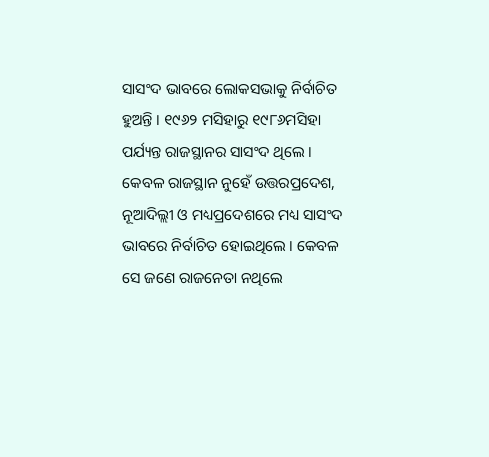ସାସଂଦ ଭାବରେ ଲୋକସଭାକୁ ନିର୍ବାଚିତ ହୁଅନ୍ତି । ୧୯୬୨ ମସିହାରୁ ୧୯୮୬ମସିହା ପର୍ଯ୍ୟନ୍ତ ରାଜସ୍ଥାନର ସାସଂଦ ଥିଲେ । କେବଳ ରାଜସ୍ଥାନ ନୁହେଁ ଉତ୍ତରପ୍ରଦେଶ, ନୂଆଦିଲ୍ଲୀ ଓ ମଧ୍ୟପ୍ରଦେଶରେ ମଧ୍ୟ ସାସଂଦ ଭାବରେ ନିର୍ବାଚିତ ହୋଇଥିଲେ । କେବଳ ସେ ଜଣେ ରାଜନେତା ନଥିଲେ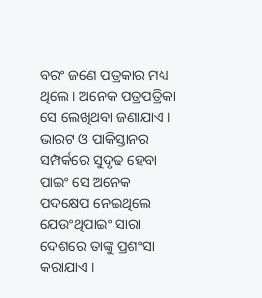ବରଂ ଜଣେ ପତ୍ରକାର ମଧ୍ୟ ଥିଲେ । ଅନେକ ପତ୍ରପତ୍ରିକା ସେ ଲେଖିଥବା ଜଣାଯାଏ । ଭାରଟ ଓ ପାକିସ୍ତାନର ସମ୍ପର୍କରେ ସୁଦୃଢ ହେବା ପାଇଂ ସେ ଅନେକ ପଦକ୍ଷେପ ନେଇଥିଲେ ଯେଉଂଥିପାଇଂ ସାରା ଦେଶରେ ତାଙ୍କୁ ପ୍ରଶଂସା କରାଯାଏ ।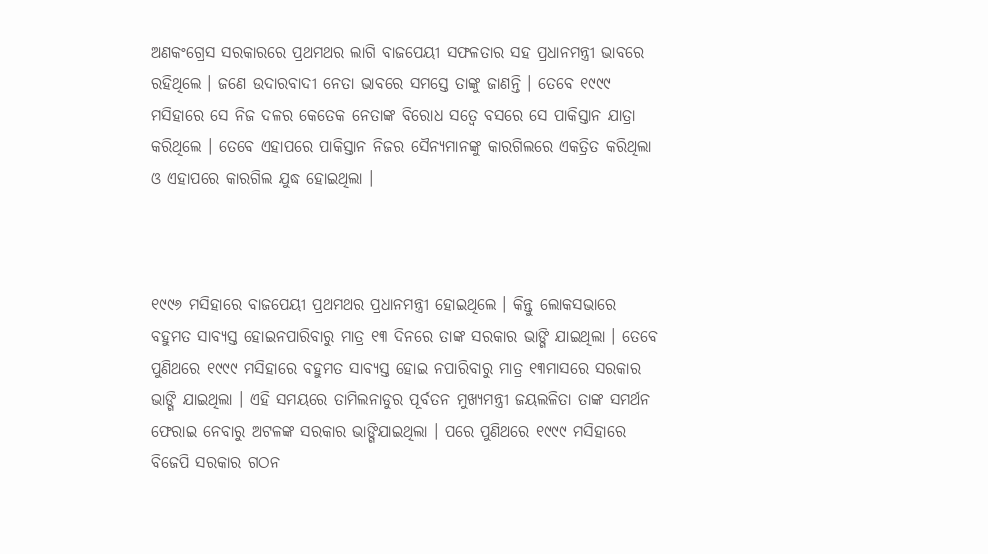ଅଣକଂଗ୍ରେସ ସରକାରରେ ପ୍ରଥମଥର ଲାଗି ବାଜପେୟୀ ସଫଳତାର ସହ ପ୍ରଧାନମନ୍ତ୍ରୀ ଭାବରେ ରହିଥିଲେ । ଜଣେ ଉଦାରବାଦୀ ନେତା ଭାବରେ ସମସ୍ତେ ତାଙ୍କୁ ଜାଣନ୍ତି । ତେବେ ୧୯୯୯ ମସିହାରେ ସେ ନିଜ ଦଳର କେତେକ ନେତାଙ୍କ ବିରୋଧ ସତ୍ୱେ ବସରେ ସେ ପାକିସ୍ତାନ ଯାତ୍ରା କରିଥିଲେ । ତେବେ ଏହାପରେ ପାକିସ୍ତାନ ନିଜର ସୈନ୍ୟମାନଙ୍କୁ କାରଗିଲରେ ଏକତ୍ରିତ କରିଥିଲା ଓ ଏହାପରେ କାରଗିଲ ଯୁଦ୍ଧ ହୋଇଥିଲା ।



୧୯୯୬ ମସିହାରେ ବାଜପେୟୀ ପ୍ରଥମଥର ପ୍ରଧାନମନ୍ତ୍ରୀ ହୋଇଥିଲେ । କିନ୍ତୁ ଲୋକସଭାରେ ବହୁମତ ସାବ୍ୟସ୍ତ ହୋଇନପାରିବାରୁ ମାତ୍ର ୧୩ ଦିନରେ ତାଙ୍କ ସରକାର ଭାଙ୍ଗି ଯାଇଥିଲା । ତେବେ ପୁଣିଥରେ ୧୯୯୯ ମସିହାରେ ବହୁମତ ସାବ୍ୟସ୍ତ ହୋଇ ନପାରିବାରୁ ମାତ୍ର ୧୩ମାସରେ ସରକାର ଭାଙ୍ଗି ଯାଇଥିଲା । ଏହି ସମୟରେ ତାମିଲନାଡୁର ପୂର୍ବତନ ମୁଖ୍ୟମନ୍ତ୍ରୀ ଜୟଲଳିତା ତାଙ୍କ ସମର୍ଥନ ଫେରାଇ ନେବାରୁ ଅଟଳଙ୍କ ସରକାର ଭାଙ୍ଗିଯାଇଥିଲା । ପରେ ପୁଣିଥରେ ୧୯୯୯ ମସିହାରେ ବିଜେପି ସରକାର ଗଠନ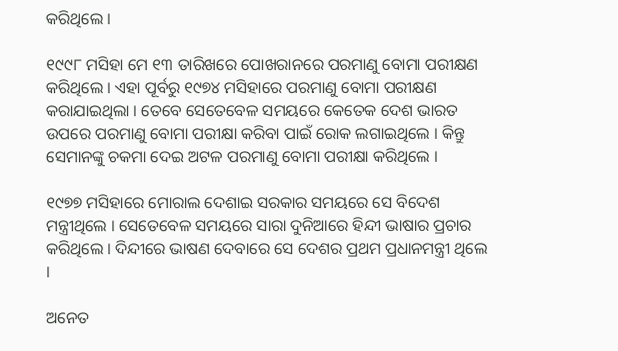କରିଥିଲେ ।

୧୯୯୮ ମସିହା ମେ ୧୩ ତାରିଖରେ ପୋଖରାନରେ ପରମାଣୁ ବୋମା ପରୀକ୍ଷଣ କରିଥିଲେ । ଏହା ପୂର୍ବରୁ ୧୯୭୪ ମସିହାରେ ପରମାଣୁ ବୋମା ପରୀକ୍ଷଣ କରାଯାଇଥିଲା । ତେବେ ସେତେବେଳ ସମୟରେ କେତେକ ଦେଶ ଭାରତ ଉପରେ ପରମାଣୁ ବୋମା ପରୀକ୍ଷା କରିବା ପାଇଁ ରୋକ ଲଗାଇଥିଲେ । କିନ୍ତୁ ସେମାନଙ୍କୁ ଚକମା ଦେଇ ଅଟଳ ପରମାଣୁ ବୋମା ପରୀକ୍ଷା କରିଥିଲେ ।

୧୯୭୭ ମସିହାରେ ମୋରାଲ ଦେଶାଇ ସରକାର ସମୟରେ ସେ ବିଦେଶ ମନ୍ତ୍ରୀଥିଲେ । ସେତେବେଳ ସମୟରେ ସାରା ଦୁନିଆରେ ହିନ୍ଦୀ ଭାଷାର ପ୍ରଚାର କରିଥିଲେ । ଦିନ୍ଦୀରେ ଭାଷଣ ଦେବାରେ ସେ ଦେଶର ପ୍ରଥମ ପ୍ରଧାନମନ୍ତ୍ରୀ ଥିଲେ ।

ଅନେତ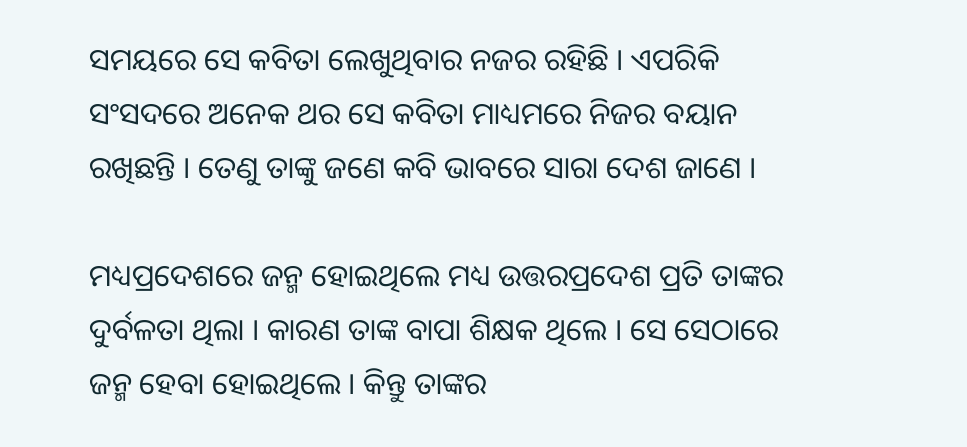ସମୟରେ ସେ କବିତା ଲେଖୁଥିବାର ନଜର ରହିଛି । ଏପରିକି ସଂସଦରେ ଅନେକ ଥର ସେ କବିତା ମାଧ୍ୟମରେ ନିଜର ବୟାନ ରଖିଛନ୍ତି । ତେଣୁ ତାଙ୍କୁ ଜଣେ କବି ଭାବରେ ସାରା ଦେଶ ଜାଣେ ।

ମଧ୍ୟପ୍ରଦେଶରେ ଜନ୍ମ ହୋଇଥିଲେ ମଧ୍ୟ ଉତ୍ତରପ୍ରଦେଶ ପ୍ରତି ତାଙ୍କର ଦୁର୍ବଳତା ଥିଲା । କାରଣ ତାଙ୍କ ବାପା ଶିକ୍ଷକ ଥିଲେ । ସେ ସେଠାରେ ଜନ୍ମ ହେବା ହୋଇଥିଲେ । କିନ୍ତୁ ତାଙ୍କର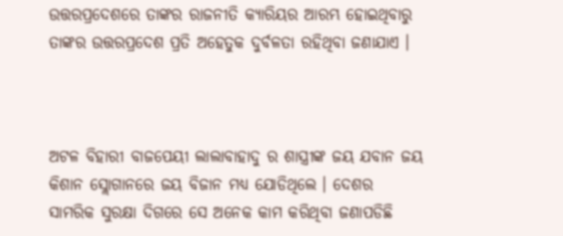ଉତ୍ତରପ୍ରଦେଶରେ ତାଙ୍କର ରାଜନୀତି କ୍ୟାରିୟର ଆରମ୍ଭ ହୋଇଥିବାରୁ ତାଙ୍କର ଉତ୍ତରପ୍ରଦେଶ ପ୍ରତି ଅହେତୁକ ଦୁର୍ବଳତା ରହିଥିବା ଜଣାଯାଏ ।



ଅଟଳ ବିହାରୀ ବାଜପେୟୀ ଲାଲାବାହାଦୁ ର ଶାସ୍ତ୍ରୀଙ୍କ ଜୟ ଯବାନ ଜୟ କିଶାନ ସ୍ଲୋଗାନରେ ଜୟ ବିଜାନ ମଧ୍ୟ ଯୋଡିଥିଲେ । ଦେଶର ସାମରିକ ସୁରକ୍ଷା ଦିଗରେ ସେ ଅନେକ କାମ କରିଥିବା ଜଣାପଡିଛି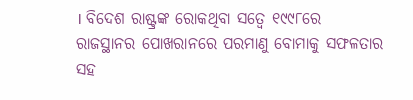। ବିଦେଶ ରାଷ୍ଟ୍ରଙ୍କ ରୋକଥିବା ସତ୍ୱେ ୧୯୯୮ରେ ରାଜସ୍ଥାନର ପୋଖରାନରେ ପରମାଣୁ ବୋମାକୁ ସଫଳତାର ସହ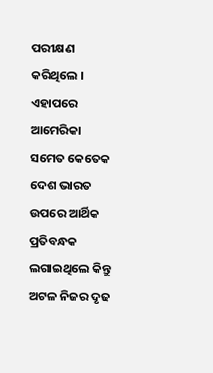ପରୀକ୍ଷଣ କରିଥିଲେ । ଏହାପରେ ଆମେରିକା ସମେତ କେତେକ ଦେଶ ଭାରତ ଉପରେ ଆର୍ଥିକ ପ୍ରତିବନ୍ଧକ ଲଗାଇଥିଲେ କିନ୍ତୁ ଅଟଳ ନିଜର ଦୃଢ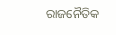ରାଜନୈତିକ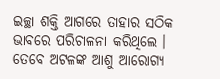ଇଚ୍ଛା ଶକ୍ତି ଆଗରେ ତାହାର ସଠିକ ଭାବରେ ପରିଚାଳନା କରିଥିଲେ । ତେବେ ଅଟଳଙ୍କ ଆଶୁ ଆରୋଗ୍ୟ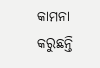କାମନା କରୁଛନ୍ତି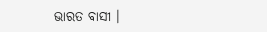ଭାରତ ବାସୀ ।